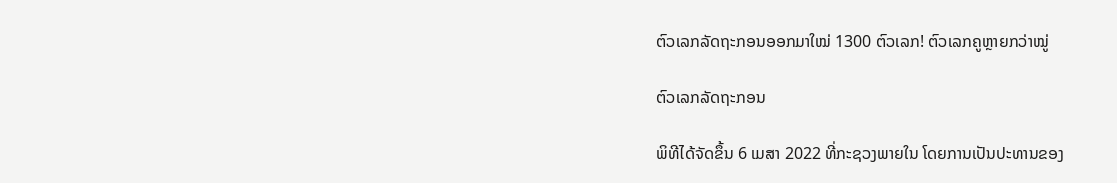ຕົວເລກລັດຖະກອນອອກມາໃໝ່ 1300 ຕົວເລກ! ຕົວເລກຄູຫຼາຍກວ່າໝູ່

ຕົວເລກລັດຖະກອນ

ພິທີໄດ້ຈັດຂຶ້ນ 6 ເມສາ 2022 ທີ່ກະຊວງພາຍໃນ ໂດຍການເປັນປະທານຂອງ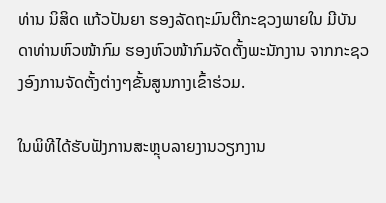ທ່ານ ນິສິດ ແກ້ວປັນຍາ ຮອງລັດຖະມົນຕີກະຊວງພາຍໃນ ມີບັນດາທ່ານຫົວໜ້າກົມ ຮອງຫົວໜ້າກົມຈັດຕັ້ງພະນັກງານ ຈາກກະຊວງອົງການຈັດຕັ້ງຕ່າງໆຂັ້ນສູນກາງເຂົ້າຮ່ວມ.

ໃນພິທີໄດ້ຮັບຟັງການສະຫຼຸບລາຍງານວຽກງານ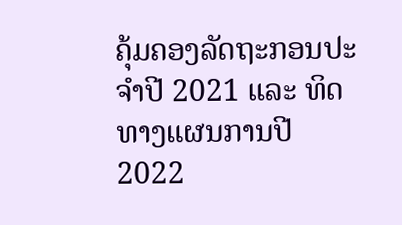ຄຸ້ມຄອງລັດຖະກອນປະຈຳປີ 2021 ແລະ ທິດທາງແຜນການປີ 2022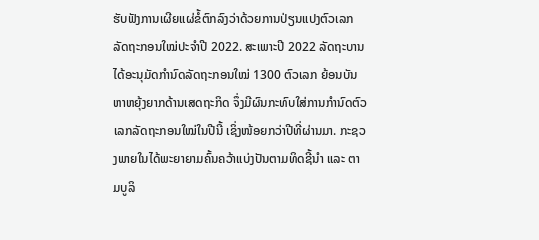ຮັບຟັງການເຜີຍແຜ່ຂໍ້ຕົກລົງວ່າດ້ວຍການປ່ຽນແປງຕົວເລກລັດຖະກອນໃໝ່ປະຈຳປີ 2022. ສະເພາະປີ 2022 ລັດຖະບານໄດ້ອະນຸມັດກຳນົດລັດຖະກອນໃໝ່ 1300 ຕົວເລກ ຍ້ອນບັນຫາຫຍຸ້ງຍາກດ້ານເສດຖະກິດ ຈຶ່ງມີຜົນກະທົບໃສ່ການກຳນົດຕົວເລກລັດຖະກອນໃໝ່ໃນປີນີ້ ເຊິ່ງໜ້ອຍກວ່າປີທີ່ຜ່ານມາ. ກະຊວງພາຍໃນໄດ້ພະຍາຍາມຄົ້ນຄວ້າແບ່ງປັນຕາມທິດຊີ້ນຳ ແລະ ຕາມບູລິ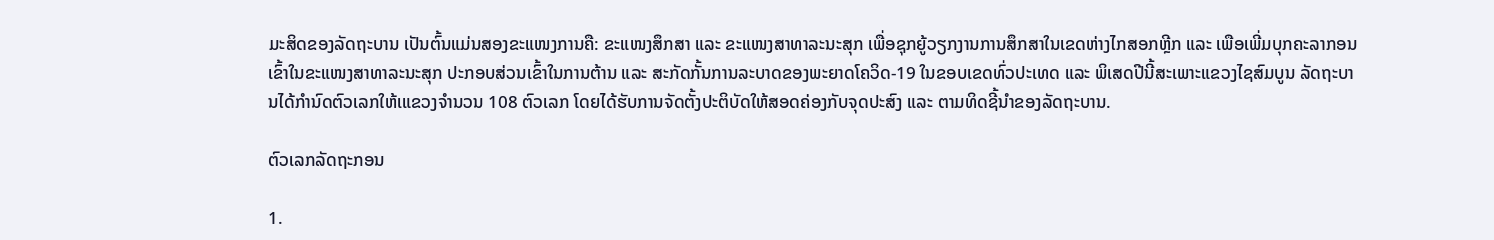ມະສິດຂອງລັດຖະບານ ເປັນຕົ້ນແມ່ນສອງຂະແໜງການຄື: ຂະແໜງສຶກສາ ແລະ ຂະແໜງສາທາລະນະສຸກ ເພື່ອຊຸກຍູ້ວຽກງານການສຶກສາໃນເຂດຫ່າງໄກສອກຫຼີກ ແລະ ເພືອເພີ່ມບຸກຄະລາກອນເຂົ້າໃນຂະແໜງສາທາລະນະສຸກ ປະກອບສ່ວນເຂົ້າໃນການຕ້ານ ແລະ ສະກັດກັ້ນການລະບາດຂອງພະຍາດໂຄວິດ-19 ໃນຂອບເຂດທົ່ວປະເທດ ແລະ ພິເສດປີນີ້ສະເພາະແຂວງໄຊສົມບູນ ລັດຖະບານໄດ້ກຳນົດຕົວເລກໃຫ້ເແຂວງຈຳນວນ 108 ຕົວເລກ ໂດຍໄດ້ຮັບການຈັດຕັ້ງປະຕິບັດໃຫ້ສອດຄ່ອງກັບຈຸດປະສົງ ແລະ ຕາມທິດຊີ້ນຳຂອງລັດຖະບານ.

ຕົວເລກລັດຖະກອນ

1.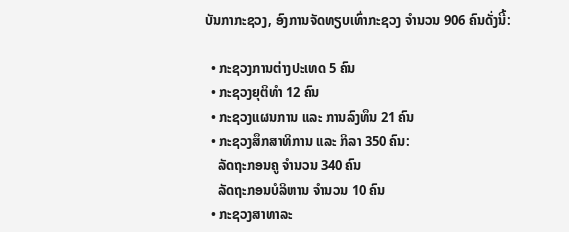ບັນກາກະຊວງ, ອົງການຈັດທຽບເທົ່າກະຊວງ ຈຳນວນ 906 ຄົນດັ່ງນີ້:

  • ກະຊວງການຕ່າງປະເທດ 5 ຄົນ
  • ກະຊວງຍຸຕິທຳ 12 ຄົນ
  • ກະຊວງແຜນການ ແລະ ການລົງທຶນ 21 ຄົນ
  • ກະຊວງສຶກສາທິການ ແລະ ກິລາ 350 ຄົນ:
    ລັດຖະກອນຄູ ຈຳນວນ 340 ຄົນ
    ລັດຖະກອນບໍລິຫານ ຈຳນວນ 10 ຄົນ
  • ກະຊວງສາທາລະ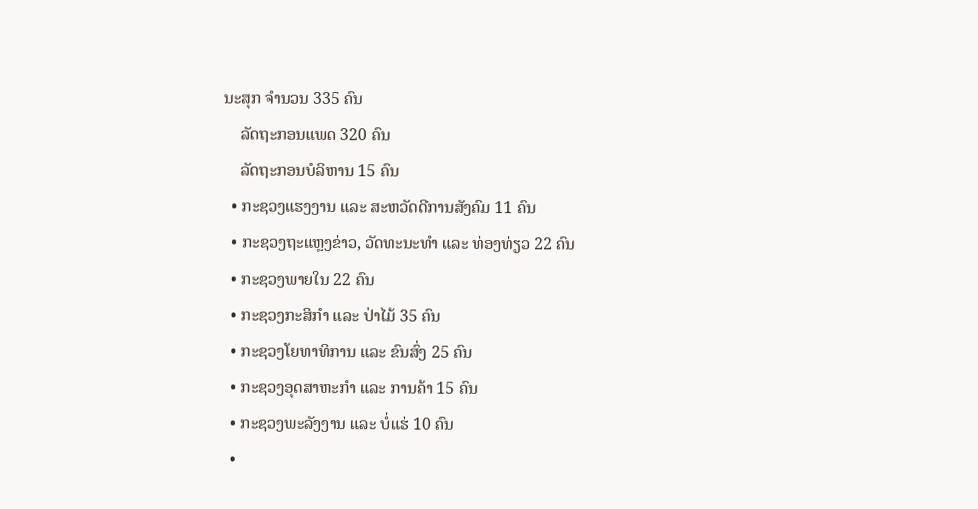ນະສຸກ ຈຳນວນ 335 ຄົນ
    ລັດຖະກອນແພດ 320 ຄົນ
    ລັດຖະກອນບໍລິຫານ 15 ຄົນ
  • ກະຊວງແຮງງານ ແລະ ສະຫວັດດີການສັງຄົມ 11 ຄົນ
  • ກະຊວງຖະແຫຼງຂ່າວ, ວັດທະນະທຳ ແລະ ທ່ອງທ່ຽວ 22 ຄົນ
  • ກະຊວງພາຍໃນ 22 ຄົນ
  • ກະຊວງກະສິກຳ ແລະ ປ່າໄມ້ 35 ຄົນ
  • ກະຊວງໂຍທາທິການ ແລະ ຂົນສົ່ງ 25 ຄົນ
  • ກະຊວງອຸດສາຫະກຳ ແລະ ການຄ້າ 15 ຄົນ
  • ກະຊວງພະລັງງານ ແລະ ບໍ່ແຮ່ 10 ຄົນ
  •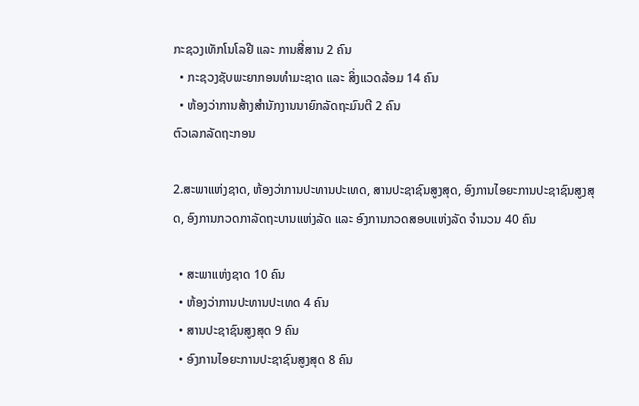ກະຊວງເທັກໂນໂລຢີ ແລະ ການສື່ສານ 2 ຄົນ
  • ກະຊວງຊັບພະຍາກອນທຳມະຊາດ ແລະ ສິ່ງແວດລ້ອມ 14 ຄົນ
  • ຫ້ອງວ່າການສ້າງສຳນັກງານນາຍົກລັດຖະມົນຕີ 2 ຄົນ
ຕົວເລກລັດຖະກອນ

2.ສະພາແຫ່ງຊາດ, ຫ້ອງວ່າການປະທານປະເທດ, ສານປະຊາຊົນສູງສຸດ, ອົງການໄອຍະການປະຊາຊົນສູງສຸດ, ອົງການກວດກາລັດຖະບານແຫ່ງລັດ ແລະ ອົງການກວດສອບແຫ່ງລັດ ຈຳນວນ 40 ຄົນ

  • ສະພາແຫ່ງຊາດ 10 ຄົນ
  • ຫ້ອງວ່າການປະທານປະເທດ 4 ຄົນ
  • ສານປະຊາຊົນສູງສຸດ 9 ຄົນ
  • ອົງການໄອຍະການປະຊາຊົນສູງສຸດ 8 ຄົນ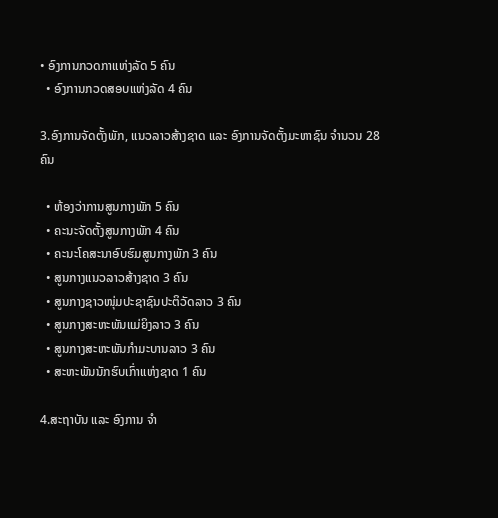• ອົງການກວດກາແຫ່ງລັດ 5 ຄົນ
  • ອົງການກວດສອບແຫ່ງລັດ 4 ຄົນ

3.ອົງການຈັດຕັ້ງພັກ, ແນວລາວສ້າງຊາດ ແລະ ອົງການຈັດຕັ້ງມະຫາຊົນ ຈຳນວນ 28 ຄົນ

  • ຫ້ອງວ່າການສູນກາງພັກ 5 ຄົນ
  • ຄະນະຈັດຕັ້ງສູນກາງພັກ 4 ຄົນ
  • ຄະນະໂຄສະນາອົບຮົມສູນກາງພັກ 3 ຄົນ
  • ສູນກາງແນວລາວສ້າງຊາດ 3 ຄົນ
  • ສູນກາງຊາວໜຸ່ມປະຊາຊົນປະຕິວັດລາວ 3 ຄົນ
  • ສູນກາງສະຫະພັນແມ່ຍິງລາວ 3 ຄົນ
  • ສູນກາງສະຫະພັນກຳມະບານລາວ 3 ຄົນ
  • ສະຫະພັນນັກຮົບເກົ່າແຫ່ງຊາດ 1 ຄົນ

4.ສະຖາບັນ ແລະ ອົງການ ຈຳ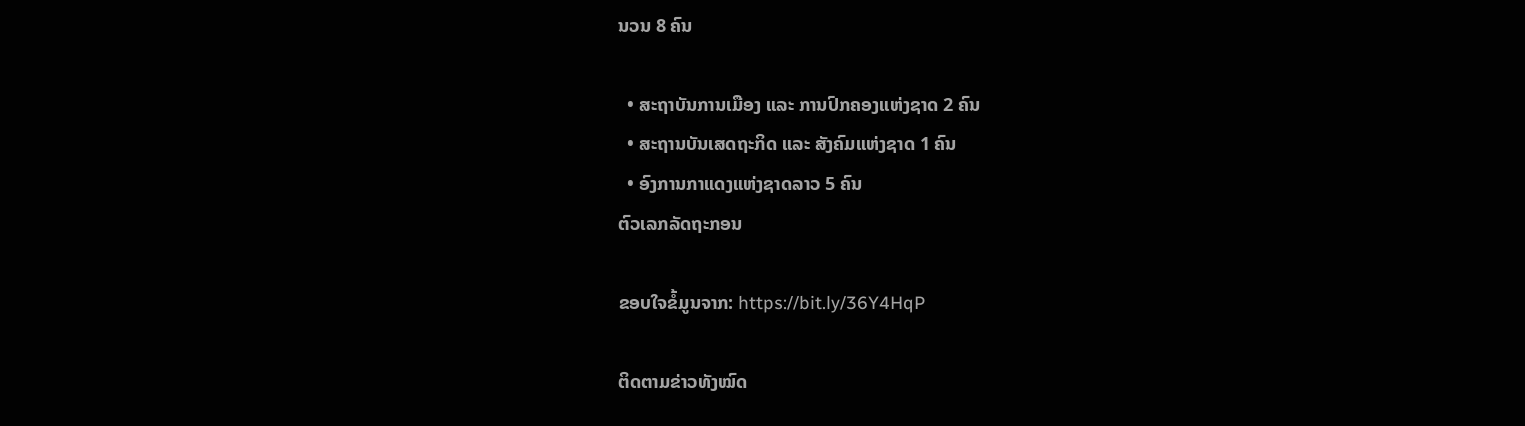ນວນ 8 ຄົນ

  • ສະຖາບັນການເມືອງ ແລະ ການປົກຄອງແຫ່ງຊາດ 2 ຄົນ
  • ສະຖານບັນເສດຖະກິດ ແລະ ສັງຄົມແຫ່ງຊາດ 1 ຄົນ
  • ອົງການກາແດງແຫ່ງຊາດລາວ 5 ຄົນ
ຕົວເລກລັດຖະກອນ

ຂອບໃຈຂໍ້ມູນຈາກ: https://bit.ly/36Y4HqP

ຕິດຕາມຂ່າວທັງໝົດ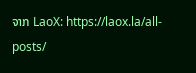ຈາກ LaoX: https://laox.la/all-posts/